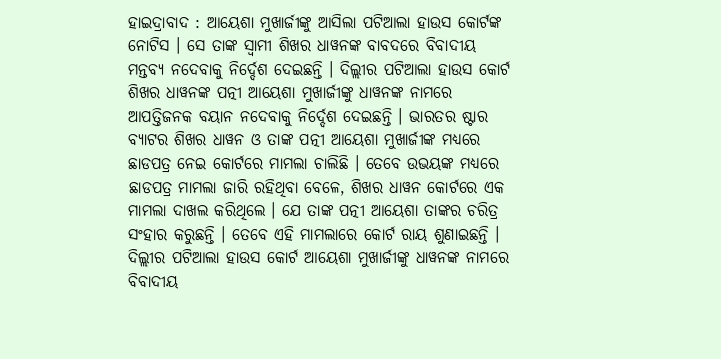ହାଇଦ୍ରାବାଦ : ଆୟେଶା ମୁଖାର୍ଜୀଙ୍କୁ ଆସିଲା ପଟିଆଲା ହାଉସ କୋର୍ଟଙ୍କ ନୋଟିସ । ସେ ତାଙ୍କ ସ୍ବାମୀ ଶିଖର ଧାୱନଙ୍କ ବାବଦରେ ବିବାଦୀୟ ମନ୍ତବ୍ୟ ନଦେବାକୁ ନିର୍ଦ୍ଦେଶ ଦେଇଛନ୍ତି । ଦିଲ୍ଲୀର ପଟିଆଲା ହାଉସ କୋର୍ଟ ଶିଖର ଧାୱନଙ୍କ ପତ୍ନୀ ଆୟେଶା ମୁଖାର୍ଜୀଙ୍କୁ ଧାୱନଙ୍କ ନାମରେ ଆପତ୍ତିଜନକ ବୟାନ ନଦେବାକୁ ନିର୍ଦ୍ଦେଶ ଦେଇଛନ୍ତି । ଭାରତର ଷ୍ଟାର ବ୍ୟାଟର ଶିଖର ଧାୱନ ଓ ତାଙ୍କ ପତ୍ନୀ ଆୟେଶା ମୁଖାର୍ଜୀଙ୍କ ମଧ୍ୟରେ ଛାଡପତ୍ର ନେଇ କୋର୍ଟରେ ମାମଲା ଚାଲିଛି । ତେବେ ଉଭୟଙ୍କ ମଧ୍ୟରେ ଛାଡପତ୍ର ମାମଲା ଜାରି ରହିଥିବା ବେଳେ, ଶିଖର ଧାୱନ କୋର୍ଟରେ ଏକ ମାମଲା ଦାଖଲ କରିଥିଲେ । ଯେ ତାଙ୍କ ପତ୍ନୀ ଆୟେଶା ତାଙ୍କର ଚରିତ୍ର ସଂହାର କରୁଛନ୍ତି । ତେବେ ଏହି ମାମଲାରେ କୋର୍ଟ ରାୟ ଶୁଣାଇଛନ୍ତି । ଦିଲ୍ଲୀର ପଟିଆଲା ହାଉସ କୋର୍ଟ ଆୟେଶା ମୁଖାର୍ଜୀଙ୍କୁ ଧାୱନଙ୍କ ନାମରେ ବିବାଦୀୟ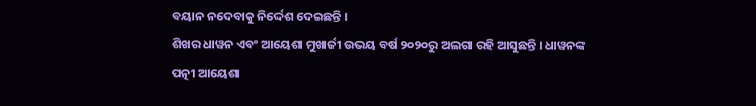ବୟାନ ନଦେବାକୁ ନିର୍ଦ୍ଦେଶ ଦେଇଛନ୍ତି ।
ଶିଖର ଧାୱନ ଏବଂ ଆୟେଶା ମୁଖାର୍ଜୀ ଉଭୟ ବର୍ଷ ୨୦୨୦ରୁ ଅଲଗା ରହି ଆସୁଛନ୍ତି । ଧାୱନଙ୍କ ପତ୍ନୀ ଆୟେଶା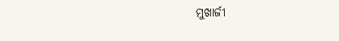ମୁଖାର୍ଜୀ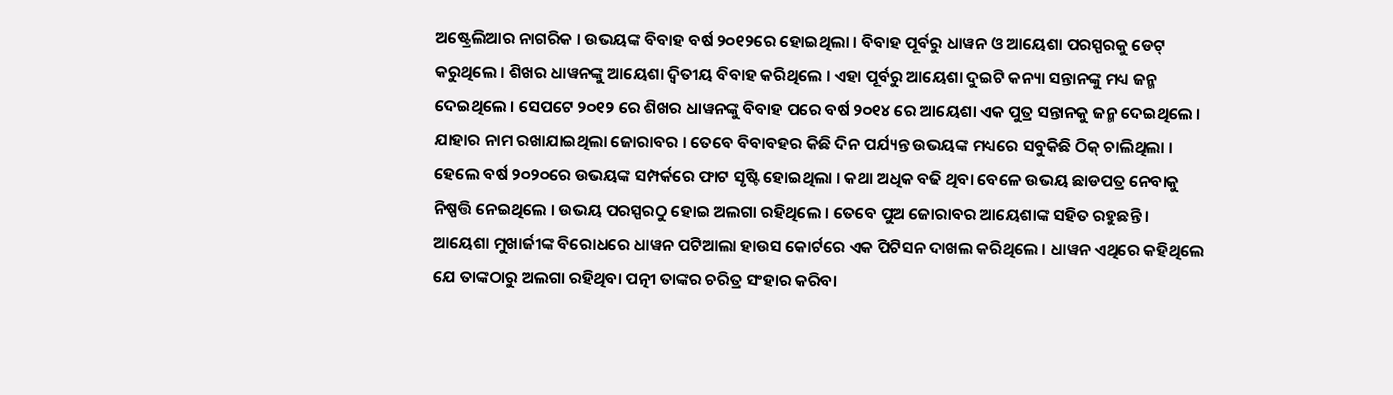ଅଷ୍ଟ୍ରେଲିଆର ନାଗରିକ । ଉଭୟଙ୍କ ବିବାହ ବର୍ଷ ୨୦୧୨ରେ ହୋଇଥିଲା । ବିବାହ ପୂର୍ବରୁ ଧାୱନ ଓ ଆୟେଶା ପରସ୍ପରକୁ ଡେଟ୍ କରୁଥିଲେ । ଶିଖର ଧାୱନଙ୍କୁ ଆୟେଶା ଦ୍ବିତୀୟ ବିବାହ କରିଥିଲେ । ଏହା ପୂର୍ବରୁ ଆୟେଶା ଦୁଇଟି କନ୍ୟା ସନ୍ତାନଙ୍କୁ ମଧ୍ୟ ଜନ୍ମ ଦେଇଥିଲେ । ସେପଟେ ୨୦୧୨ ରେ ଶିଖର ଧାୱନଙ୍କୁ ବିବାହ ପରେ ବର୍ଷ ୨୦୧୪ ରେ ଆୟେଶା ଏକ ପୁତ୍ର ସନ୍ତାନକୁ ଜନ୍ମ ଦେଇଥିଲେ । ଯାହାର ନାମ ରଖାଯାଇଥିଲା ଜୋରାବର । ତେବେ ବିବାବହର କିଛି ଦିନ ପର୍ଯ୍ୟନ୍ତ ଉଭୟଙ୍କ ମଧ୍ୟରେ ସବୁକିଛି ଠିକ୍ ଚାଲିଥିଲା । ହେଲେ ବର୍ଷ ୨୦୨୦ରେ ଉଭୟଙ୍କ ସମ୍ପର୍କରେ ଫାଟ ସୃଷ୍ଟି ହୋଇଥିଲା । କଥା ଅଧିକ ବଢି ଥିବା ବେଳେ ଉଭୟ ଛାଡପତ୍ର ନେବାକୁ ନିଷ୍ପତ୍ତି ନେଇଥିଲେ । ଉଭୟ ପରସ୍ପରଠୁ ହୋଇ ଅଲଗା ରହିଥିଲେ । ତେବେ ପୁଅ ଜୋରାବର ଆୟେଶାଙ୍କ ସହିତ ରହୁଛନ୍ତି ।
ଆୟେଶା ମୁଖାର୍ଜୀଙ୍କ ବିରୋଧରେ ଧାୱନ ପଟିଆଲା ହାଉସ କୋର୍ଟରେ ଏକ ପିଟିସନ ଦାଖଲ କରିଥିଲେ । ଧାୱନ ଏଥିରେ କହିଥିଲେ ଯେ ତାଙ୍କଠାରୁ ଅଲଗା ରହିଥିବା ପତ୍ନୀ ତାଙ୍କର ଚରିତ୍ର ସଂହାର କରିବା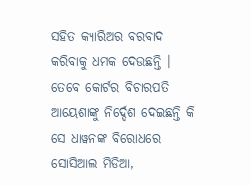ସହିତ କ୍ୟାରିଅର ବରବାଦ କରିବାକୁ ଧମକ ଦେଉଛନ୍ତି । ତେବେ କୋର୍ଟର ବିଚାରପତି ଆୟେଶାଙ୍କୁ ନିର୍ଦ୍ଦେଶ ଦେଇଛନ୍ତି କି ସେ ଧାୱନଙ୍କ ବିରୋଧରେ ସୋସିଆଲ ମିଡିଆ,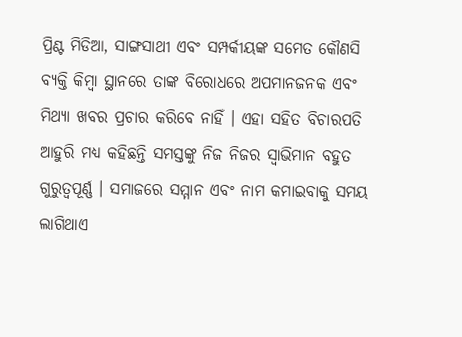ପ୍ରିଣ୍ଟ ମିଡିଆ, ସାଙ୍ଗସାଥୀ ଏବଂ ସମ୍ପର୍କୀୟଙ୍କ ସମେତ କୌଣସି ବ୍ୟକ୍ତି କିମ୍ବା ସ୍ଥାନରେ ତାଙ୍କ ବିରୋଧରେ ଅପମାନଜନକ ଏବଂ ମିଥ୍ୟା ଖବର ପ୍ରଚାର କରିବେ ନାହିଁ । ଏହା ସହିତ ବିଚାରପତି ଆହୁରି ମଧ୍ୟ କହିଛନ୍ତି ସମସ୍ତଙ୍କୁ ନିଜ ନିଜର ସ୍ବାଭିମାନ ବହୁତ ଗୁରୁତ୍ବପୂର୍ଣ୍ଣ । ସମାଜରେ ସମ୍ମାନ ଏବଂ ନାମ କମାଇବାକୁ ସମୟ ଲାଗିଥାଏ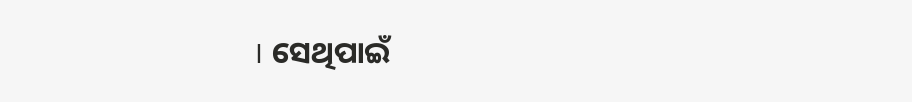। ସେଥିପାଇଁ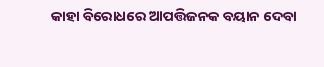କାହା ବିରୋଧରେ ଆପତ୍ତିଜନକ ବୟାନ ଦେବା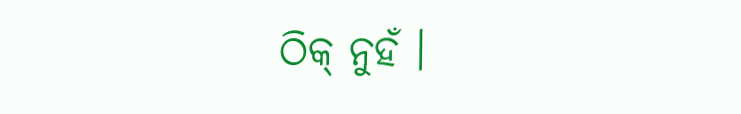ଠିକ୍ ନୁହଁ ।